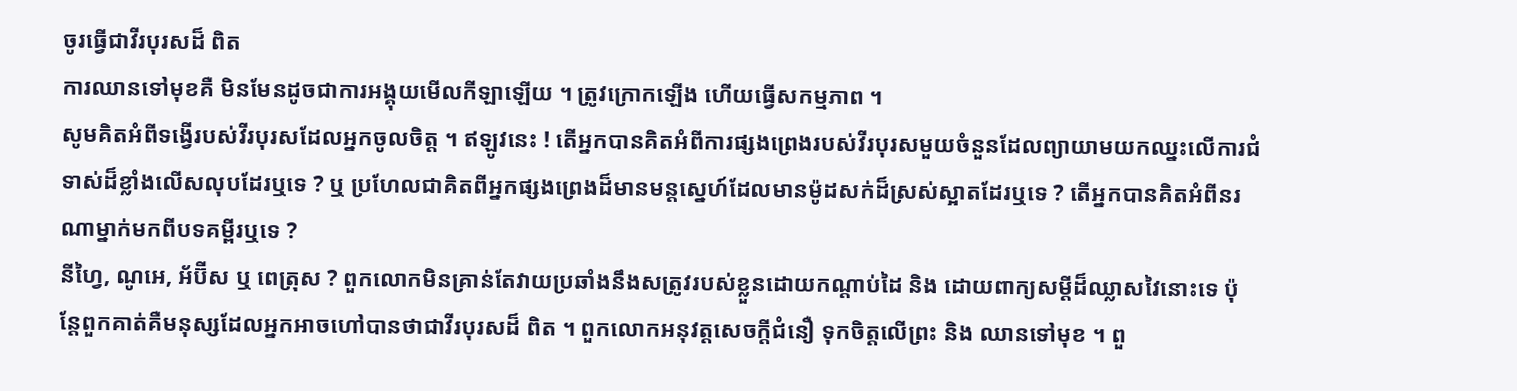ចូរធ្វើជាវីរបុរសដ៏ ពិត
ការឈានទៅមុខគឺ មិនមែនដូចជាការអង្គុយមើលកីឡាឡើយ ។ ត្រូវក្រោកឡើង ហើយធ្វើសកម្មភាព ។
សូមគិតអំពីទង្វើរបស់វីរបុរសដែលអ្នកចូលចិត្ត ។ ឥឡូវនេះ ! តើអ្នកបានគិតអំពីការផ្សងព្រេងរបស់វីរបុរសមួយចំនួនដែលព្យាយាមយកឈ្នះលើការជំទាស់ដ៏ខ្លាំងលើសលុបដែរឬទេ ? ឬ ប្រហែលជាគិតពីអ្នកផ្សងព្រេងដ៏មានមន្តស្នេហ៍ដែលមានម៉ូដសក់ដ៏ស្រស់ស្អាតដែរឬទេ ? តើអ្នកបានគិតអំពីនរណាម្នាក់មកពីបទគម្ពីរឬទេ ?
នីហ្វៃ, ណូអេ, អ័ប៊ីស ឬ ពេត្រុស ? ពួកលោកមិនគ្រាន់តែវាយប្រឆាំងនឹងសត្រូវរបស់ខ្លួនដោយកណ្តាប់ដៃ និង ដោយពាក្យសម្តីដ៏ឈ្លាសវៃនោះទេ ប៉ុន្តែពួកគាត់គឺមនុស្សដែលអ្នកអាចហៅបានថាជាវីរបុរសដ៏ ពិត ។ ពួកលោកអនុវត្តសេចក្តីជំនឿ ទុកចិត្តលើព្រះ និង ឈានទៅមុខ ។ ពួ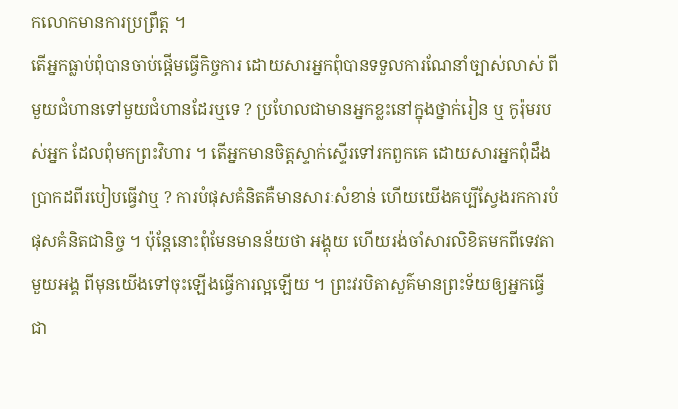កលោកមានការប្រព្រឹត្ត ។
តើអ្នកធ្លាប់ពុំបានចាប់ផ្តើមធ្វើកិច្ចការ ដោយសារអ្នកពុំបានទទួលការណែនាំច្បាស់លាស់ ពីមួយជំហានទៅមួយជំហានដែរឬទេ ? ប្រហែលជាមានអ្នកខ្លះនៅក្នុងថ្នាក់រៀន ឬ កូរ៉ុមរបស់អ្នក ដែលពុំមកព្រះវិហារ ។ តើអ្នកមានចិត្តស្ទាក់ស្ទើរទៅរកពួកគេ ដោយសារអ្នកពុំដឹងប្រាកដពីរបៀបធ្វើវាឬ ? ការបំផុសគំនិតគឺមានសារៈសំខាន់ ហើយយើងគប្បីស្វែងរកការបំផុសគំនិតជានិច្ច ។ ប៉ុន្តែនោះពុំមែនមានន័យថា អង្គុយ ហើយរង់ចាំសារលិខិតមកពីទេវតាមួយអង្គ ពីមុនយើងទៅចុះឡើងធ្វើការល្អឡើយ ។ ព្រះវរបិតាសួគ៌មានព្រះទ័យឲ្យអ្នកធ្វើជា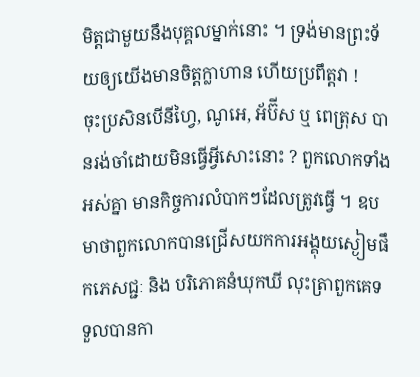មិត្តជាមួយនឹងបុគ្គលម្នាក់នោះ ។ ទ្រង់មានព្រះទ័យឲ្យយើងមានចិត្តក្លាហាន ហើយប្រពឹត្តវា !
ចុះប្រសិនបើនីហ្វៃ, ណូអេ, អ័ប៊ីស ឬ ពេត្រុស បានរង់ចាំដោយមិនធ្វើអ្វីសោះនោះ ? ពួកលោកទាំងអស់គ្នា មានកិច្ចការលំបាកៗដែលត្រូវធ្វើ ។ ឧបមាថាពួកលោកបានជ្រើសយកការអង្គុយស្ងៀមផឹកភេសជ្ជៈ និង បរិភោគនំឃុកឃី លុះត្រាពួកគេទទួលបានកា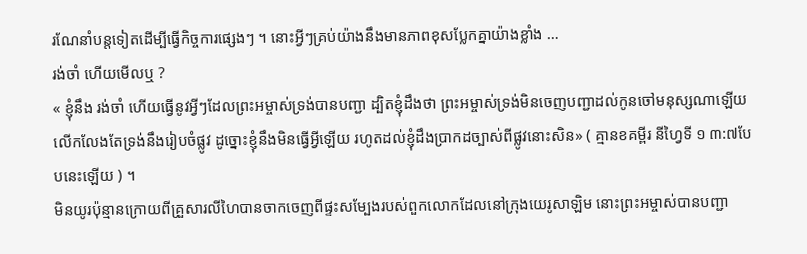រណែនាំបន្តទៀតដើម្បីធ្វើកិច្ចការផ្សេងៗ ។ នោះអ្វីៗគ្រប់យ៉ាងនឹងមានភាពខុសប្លែកគ្នាយ៉ាងខ្លាំង …
រង់ចាំ ហើយមើលឬ ?
« ខ្ញុំនឹង រង់ចាំ ហើយធ្វើនូវអ្វីៗដែលព្រះអម្ចាស់ទ្រង់បានបញ្ជា ដ្បិតខ្ញុំដឹងថា ព្រះអម្ចាស់ទ្រង់មិនចេញបញ្ជាដល់កូនចៅមនុស្សណាឡើយ លើកលែងតែទ្រង់នឹងរៀបចំផ្លូវ ដូច្នោះខ្ញុំនឹងមិនធ្វើអ្វីឡើយ រហូតដល់ខ្ញុំដឹងប្រាកដច្បាស់ពីផ្លូវនោះសិន» ( គ្មានខគម្ពីរ នីហ្វៃទី ១ ៣:៧បែបនេះឡើយ ) ។
មិនយូរប៉ុន្មានក្រោយពីគ្រួសារលីហៃបានចាកចេញពីផ្ទះសម្បែងរបស់ពួកលោកដែលនៅក្រុងយេរូសាឡិម នោះព្រះអម្ចាស់បានបញ្ជា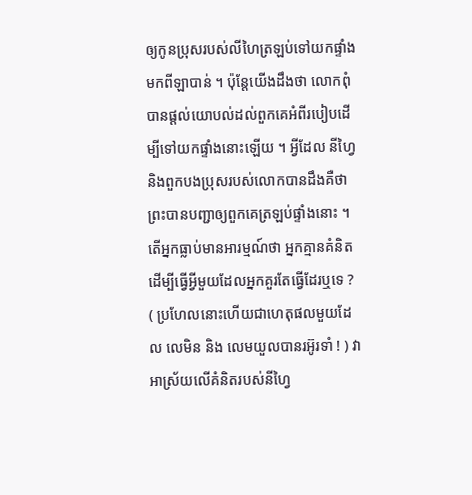ឲ្យកូនប្រុសរបស់លីហៃត្រឡប់ទៅយកផ្ទាំងមកពីឡាបាន់ ។ ប៉ុន្តែយើងដឹងថា លោកពុំបានផ្តល់យោបល់ដល់ពួកគេអំពីរបៀបដើម្បីទៅយកផ្ទាំងនោះឡើយ ។ អ្វីដែល នីហ្វៃ និងពួកបងប្រុសរបស់លោកបានដឹងគឺថា ព្រះបានបញ្ជាឲ្យពួកគេត្រឡប់ផ្ទាំងនោះ ។ តើអ្នកធ្លាប់មានអារម្មណ៍ថា អ្នកគ្មានគំនិតដើម្បីធ្វើអ្វីមួយដែលអ្នកគួរតែធ្វើដែរឬទេ ? ( ប្រហែលនោះហើយជាហេតុផលមួយដែល លេមិន និង លេមយួលបានរអ៊ូរទាំ ! ) វាអាស្រ័យលើគំនិតរបស់នីហ្វៃ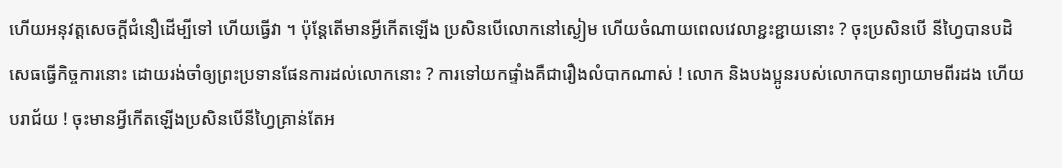ហើយអនុវត្តសេចក្តីជំនឿដើម្បីទៅ ហើយធ្វើវា ។ ប៉ុន្តែតើមានអ្វីកើតឡើង ប្រសិនបើលោកនៅស្ងៀម ហើយចំណាយពេលវេលាខ្ជះខ្ជាយនោះ ? ចុះប្រសិនបើ នីហ្វៃបានបដិសេធធ្វើកិច្ចការនោះ ដោយរង់ចាំឲ្យព្រះប្រទានផែនការដល់លោកនោះ ? ការទៅយកផ្ទាំងគឺជារឿងលំបាកណាស់ ! លោក និងបងប្អូនរបស់លោកបានព្យាយាមពីរដង ហើយបរាជ័យ ! ចុះមានអ្វីកើតឡើងប្រសិនបើនីហ្វៃគ្រាន់តែអ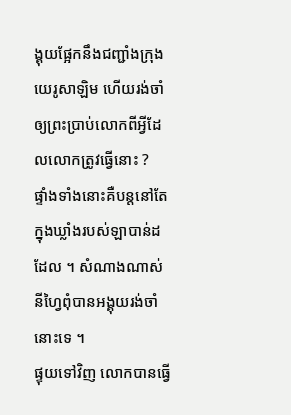ង្គុយផ្អែកនឹងជញ្ជាំងក្រុងយេរូសាឡិម ហើយរង់ចាំឲ្យព្រះប្រាប់លោកពីអ្វីដែលលោកត្រូវធ្វើនោះ ?
ផ្ទាំងទាំងនោះគឺបន្តនៅតែក្នុងឃ្លាំងរបស់ឡាបាន់ដដែល ។ សំណាងណាស់ នីហ្វៃពុំបានអង្គុយរង់ចាំនោះទេ ។
ផ្ទុយទៅវិញ លោកបានធ្វើ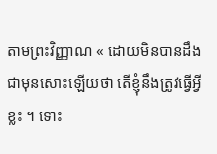តាមព្រះវិញ្ញាណ « ដោយមិនបានដឹងជាមុនសោះឡើយថា តើខ្ញុំនឹងត្រូវធ្វើអ្វីខ្លះ ។ ទោះ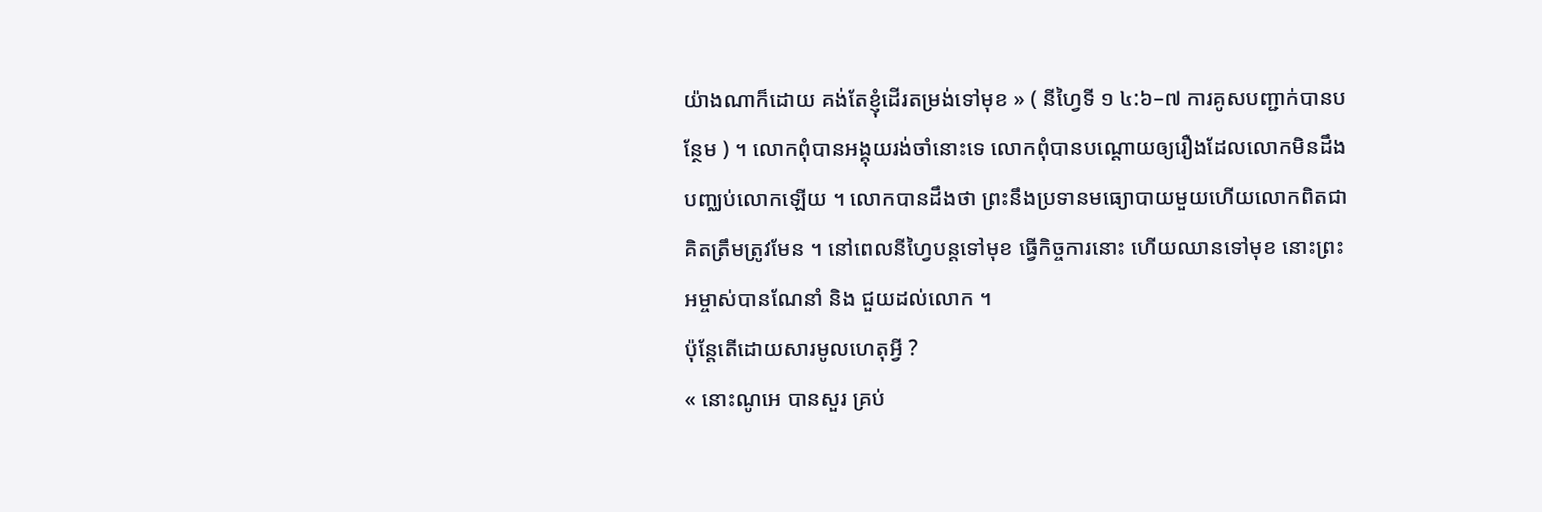យ៉ាងណាក៏ដោយ គង់តែខ្ញុំដើរតម្រង់ទៅមុខ » ( នីហ្វៃទី ១ ៤:៦–៧ ការគូសបញ្ជាក់បានបន្ថែម ) ។ លោកពុំបានអង្គុយរង់ចាំនោះទេ លោកពុំបានបណ្តោយឲ្យរឿងដែលលោកមិនដឹងបញ្ឈប់លោកឡើយ ។ លោកបានដឹងថា ព្រះនឹងប្រទានមធ្យោបាយមួយហើយលោកពិតជាគិតត្រឹមត្រូវមែន ។ នៅពេលនីហ្វៃបន្តទៅមុខ ធ្វើកិច្ចការនោះ ហើយឈានទៅមុខ នោះព្រះអម្ចាស់បានណែនាំ និង ជួយដល់លោក ។
ប៉ុន្តែតើដោយសារមូលហេតុអ្វី ?
« នោះណូអេ បានសួរ គ្រប់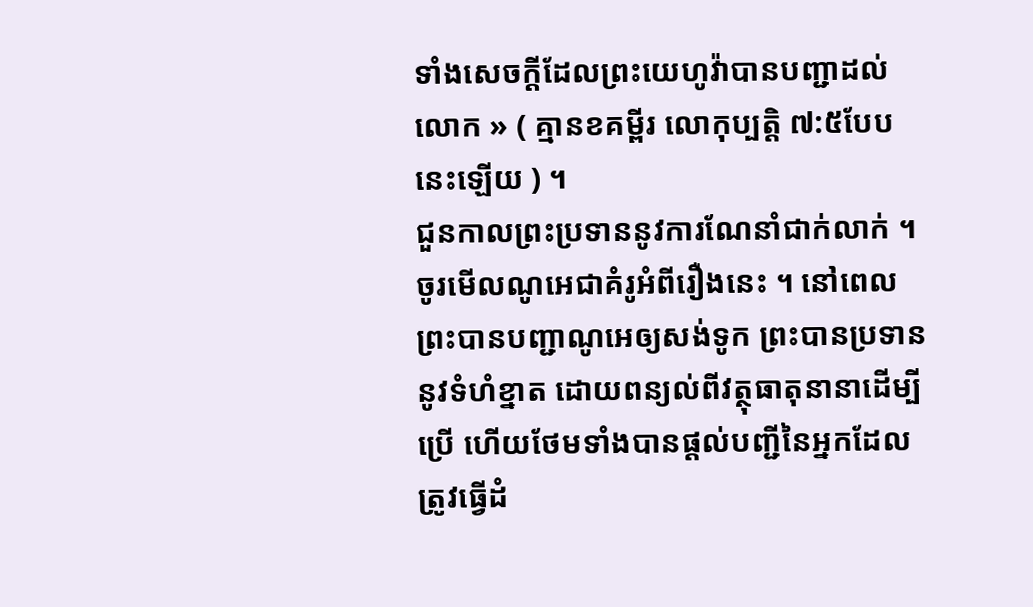ទាំងសេចក្តីដែលព្រះយេហូវ៉ាបានបញ្ជាដល់លោក » ( គ្មានខគម្ពីរ លោកុប្បត្តិ ៧:៥បែបនេះឡើយ ) ។
ជួនកាលព្រះប្រទាននូវការណែនាំជាក់លាក់ ។ ចូរមើលណូអេជាគំរូអំពីរឿងនេះ ។ នៅពេលព្រះបានបញ្ជាណូអេឲ្យសង់ទូក ព្រះបានប្រទាននូវទំហំខ្នាត ដោយពន្យល់ពីវត្ថុធាតុនានាដើម្បីប្រើ ហើយថែមទាំងបានផ្តល់បញ្ជីនៃអ្នកដែលត្រូវធ្វើដំ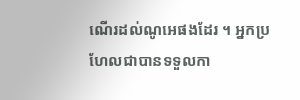ណើរដល់ណូអេផងដែរ ។ អ្នកប្រហែលជាបានទទួលកា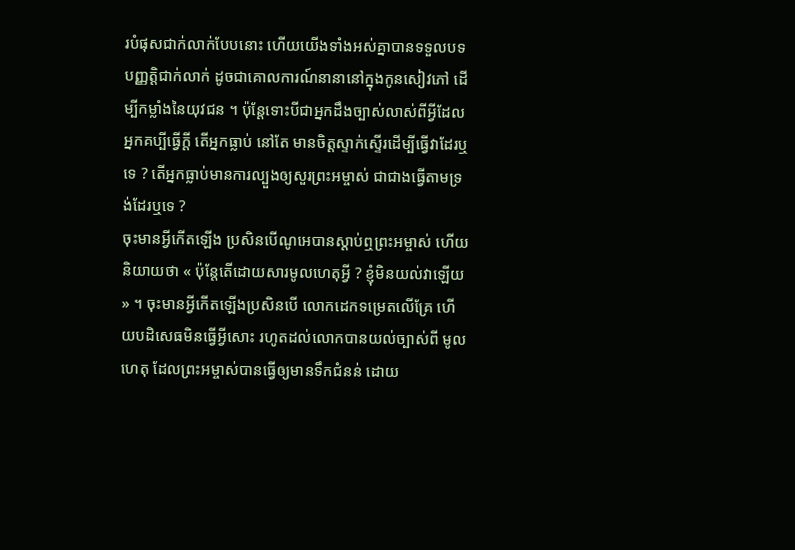របំផុសជាក់លាក់បែបនោះ ហើយយើងទាំងអស់គ្នាបានទទួលបទបញ្ញត្តិជាក់លាក់ ដូចជាគោលការណ៍នានានៅក្នុងកូនសៀវភៅ ដើម្បីកម្លាំងនៃយុវជន ។ ប៉ុន្តែទោះបីជាអ្នកដឹងច្បាស់លាស់ពីអ្វីដែលអ្នកគប្បីធ្វើក្តី តើអ្នកធ្លាប់ នៅតែ មានចិត្តស្ទាក់ស្ទើរដើម្បីធ្វើវាដែរឬទេ ? តើអ្នកធ្លាប់មានការល្បួងឲ្យសួរព្រះអម្ចាស់ ជាជាងធ្វើតាមទ្រង់ដែរឬទេ ?
ចុះមានអ្វីកើតឡើង ប្រសិនបើណូអេបានស្តាប់ឮព្រះអម្ចាស់ ហើយនិយាយថា « ប៉ុន្តែតើដោយសារមូលហេតុអ្វី ? ខ្ញុំមិនយល់វាឡើយ » ។ ចុះមានអ្វីកើតឡើងប្រសិនបើ លោកដេកទម្រេតលើគ្រែ ហើយបដិសេធមិនធ្វើអ្វីសោះ រហូតដល់លោកបានយល់ច្បាស់ពី មូលហេតុ ដែលព្រះអម្ចាស់បានធ្វើឲ្យមានទឹកជំនន់ ដោយ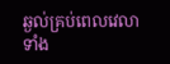ឆ្ងល់គ្រប់ពេលវេលាទាំង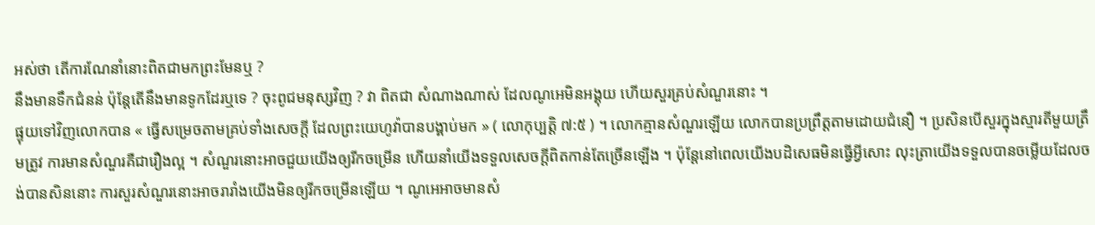អស់ថា តើការណែនាំនោះពិតជាមកព្រះមែនឬ ?
នឹងមានទឹកជំនន់ ប៉ុន្តែតើនឹងមានទូកដែរឬទេ ? ចុះពូជមនុស្សវិញ ? វា ពិតជា សំណាងណាស់ ដែលណូអេមិនអង្គុយ ហើយសួរគ្រប់សំណួរនោះ ។
ផ្ទុយទៅវិញលោកបាន « ធ្វើសម្រេចតាមគ្រប់ទាំងសេចក្តី ដែលព្រះយេហូវ៉ាបានបង្គាប់មក » ( លោកុប្បត្តិ ៧:៥ ) ។ លោកគ្មានសំណួរឡើយ លោកបានប្រព្រឹត្តតាមដោយជំនឿ ។ ប្រសិនបើសួរក្នុងស្មារតីមួយត្រឹមត្រូវ ការមានសំណួរគឺជារឿងល្អ ។ សំណួរនោះអាចជួយយើងឲ្យរីកចម្រើន ហើយនាំយើងទទួលសេចក្តីពិតកាន់តែច្រើនឡើង ។ ប៉ុន្តែនៅពេលយើងបដិសេធមិនធ្វើអ្វីសោះ លុះត្រាយើងទទួលបានចម្លើយដែលចង់បានសិននោះ ការសួរសំណួរនោះអាចរារាំងយើងមិនឲ្យរីកចម្រើនឡើយ ។ ណូអេអាចមានសំ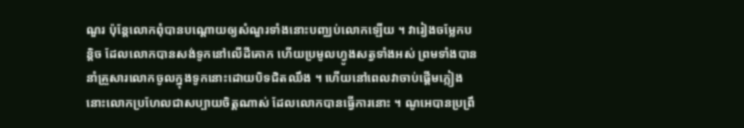ណួរ ប៉ុន្តែលោកពុំបានបណ្តោយឲ្យសំណួរទាំងនោះបញ្ឈប់លោកឡើយ ។ វារៀងចម្លែកបន្តិច ដែលលោកបានសង់ទូកនៅលើដីគោក ហើយប្រមូលហ្វូងសត្វទាំងអស់ ព្រមទាំងបាននាំគ្រួសារលោកចូលក្នុងទូកនោះដោយបិទជិតឈឹង ។ ហើយនៅពេលវាចាប់ផ្តើមភ្លៀង នោះលោកប្រហែលជាសប្បាយចិត្តណាស់ ដែលលោកបានធ្វើការនោះ ។ ណូអេបានប្រព្រឹ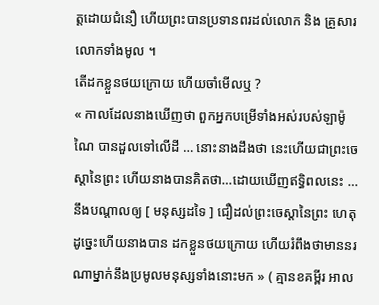ត្តដោយជំនឿ ហើយព្រះបានប្រទានពរដល់លោក និង គ្រួសារលោកទាំងមូល ។
តើដកខ្លួនថយក្រោយ ហើយចាំមើលឬ ?
« កាលដែលនាងឃើញថា ពួកអ្នកបម្រើទាំងអស់របស់ឡាម៉ូណៃ បានដួលទៅលើដី … នោះនាងដឹងថា នេះហើយជាព្រះចេស្ដានៃព្រះ ហើយនាងបានគិតថា…ដោយឃើញឥទ្ធិពលនេះ …នឹងបណ្ដាលឲ្យ [ មនុស្សដទៃ ] ជឿដល់ព្រះចេស្ដានៃព្រះ ហេតុដូច្នេះហើយនាងបាន ដកខ្លួនថយក្រោយ ហើយរំពឹងថាមាននរណាម្នាក់នឹងប្រមូលមនុស្សទាំងនោះមក » ( គ្មានខគម្ពីរ អាល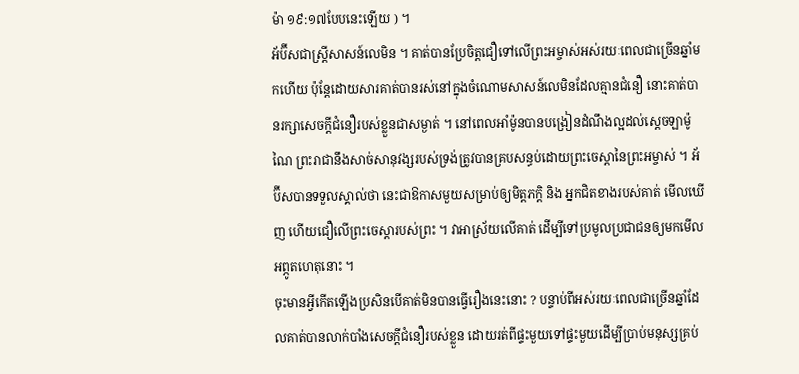ម៉ា ១៩:១៧បែបនេះឡើយ ) ។
អ័ប៊ីសជាស្ត្រីសាសន៍លេមិន ។ គាត់បានប្រែចិត្តជឿទៅលើព្រះអម្ចាស់អស់រយៈពេលជាច្រើនឆ្នាំមកហើយ ប៉ុន្តែដោយសារគាត់បានរស់នៅក្នុងចំណោមសាសន៍លេមិនដែលគ្មានជំនឿ នោះគាត់បានរក្សាសេចក្តីជំនឿរបស់ខ្លួនជាសម្ងាត់ ។ នៅពេលអាំម៉ូនបានបង្រៀនដំណឹងល្អដល់ស្តេចឡាម៉ូណៃ ព្រះរាជានឹងសាច់សានុវង្សរបស់ទ្រង់ត្រូវបានគ្របសន្ធប់ដោយព្រះចេស្ដានៃព្រះអម្ចាស់ ។ អ័ប៊ីសបានទទួលស្គាល់ថា នេះជាឱកាសមួយសម្រាប់ឲ្យមិត្តភក្តិ និង អ្នកជិតខាងរបស់គាត់ មើលឃើញ ហើយជឿលើព្រះចេស្តារបស់ព្រះ ។ វាអាស្រ័យលើគាត់ ដើម្បីទៅប្រមូលប្រជាជនឲ្យមកមើលអព្ភូតហេតុនោះ ។
ចុះមានអ្វីកើតឡើងប្រសិនបើគាត់មិនបានធ្វើរឿងនេះនោះ ? បន្ទាប់ពីអស់រយៈពេលជាច្រើនឆ្នាំដែលគាត់បានលាក់បាំងសេចក្តីជំនឿរបស់ខ្លួន ដោយរត់ពីផ្ទះមួយទៅផ្ទះមួយដើម្បីប្រាប់មនុស្សគ្រប់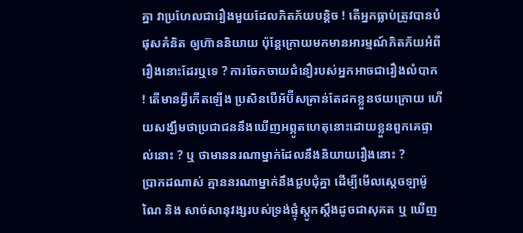គ្នា វាប្រហែលជារឿងមួយដែលភិតភ័យបន្តិច ! តើអ្នកធ្លាប់ត្រូវបានបំផុសគំនិត ឲ្យហ៊ាននិយាយ ប៉ុន្តែក្រោយមកមានអារម្មណ៍ភិតភ័យអំពីរឿងនោះដែរឬទេ ? ការចែកចាយជំនឿរបស់អ្នកអាចជារឿងលំបាក ! តើមានអ្វីកើតឡើង ប្រសិនបើអ័ប៊ីសគ្រាន់តែដកខ្លួនថយក្រោយ ហើយសង្ឃឹមថាប្រជាជននឹងឃើញអព្ភូតហេតុនោះដោយខ្លួនពួកគេផ្ទាល់នោះ ? ឬ ថាមាននរណាម្នាក់ដែលនឹងនិយាយរឿងនោះ ?
ប្រាកដណាស់ គ្មាននរណាម្នាក់នឹងជួបជុំគ្នា ដើម្បីមើលស្តេចឡាម៉ូណៃ និង សាច់សានុវង្សរបស់ទ្រង់ផ្ទុំស្ដូកស្ដឹងដូចជាសុគត ឬ ឃើញ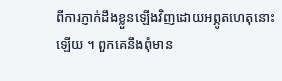ពីការភ្ញាក់ដឹងខ្លួនឡើងវិញដោយអព្ភូតហេតុនោះឡើយ ។ ពួកគេនឹងពុំមាន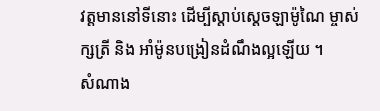វត្តមាននៅទីនោះ ដើម្បីស្តាប់ស្តេចឡាម៉ូណៃ ម្ចាស់ក្សត្រី និង អាំម៉ូនបង្រៀនដំណឹងល្អឡើយ ។
សំណាង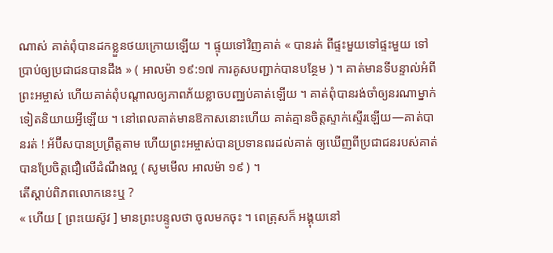ណាស់ គាត់ពុំបានដកខ្លួនថយក្រោយឡើយ ។ ផ្ទុយទៅវិញគាត់ « បានរត់ ពីផ្ទះមួយទៅផ្ទះមួយ ទៅប្រាប់ឲ្យប្រជាជនបានដឹង » ( អាលម៉ា ១៩:១៧ ការគូសបញ្ជាក់បានបន្ថែម ) ។ គាត់មានទីបន្ទាល់អំពីព្រះអម្ចាស់ ហើយគាត់ពុំបណ្តាលឲ្យភាពភ័យខ្លាចបញ្ឈប់គាត់ឡើយ ។ គាត់ពុំបានរង់ចាំឲ្យនរណាម្នាក់ទៀតនិយាយអ្វីឡើយ ។ នៅពេលគាត់មានឱកាសនោះហើយ គាត់គ្មានចិត្តស្ទាក់ស្ទើរឡើយ—គាត់បានរត់ ! អ័ប៊ីសបានប្រព្រឹត្តតាម ហើយព្រះអម្ចាស់បានប្រទានពរដល់គាត់ ឲ្យឃើញពីប្រជាជនរបស់គាត់បានប្រែចិត្តជឿលើដំណឹងល្អ ( សូមមើល អាលម៉ា ១៩ ) ។
តើស្ដាប់ពិភពលោកនេះឬ ?
« ហើយ [ ព្រះយេស៊ូវ ] មានព្រះបន្ទូលថា ចូលមកចុះ ។ ពេត្រុសក៏ អង្គុយនៅ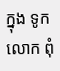ក្នុង ទូក លោក ពុំ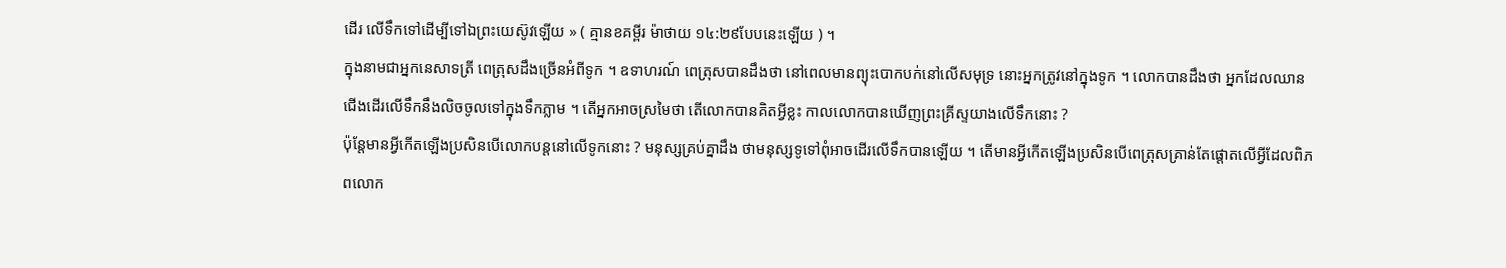ដើរ លើទឹកទៅដើម្បីទៅឯព្រះយេស៊ូវឡើយ » ( គ្មានខគម្ពីរ ម៉ាថាយ ១៤:២៩បែបនេះឡើយ ) ។
ក្នុងនាមជាអ្នកនេសាទត្រី ពេត្រុសដឹងច្រើនអំពីទូក ។ ឧទាហរណ៍ ពេត្រុសបានដឹងថា នៅពេលមានព្យុះបោកបក់នៅលើសមុទ្រ នោះអ្នកត្រូវនៅក្នុងទូក ។ លោកបានដឹងថា អ្នកដែលឈានជើងដើរលើទឹកនឹងលិចចូលទៅក្នុងទឹកភ្លាម ។ តើអ្នកអាចស្រមៃថា តើលោកបានគិតអ្វីខ្លះ កាលលោកបានឃើញព្រះគ្រីស្ទយាងលើទឹកនោះ ?
ប៉ុន្តែមានអ្វីកើតឡើងប្រសិនបើលោកបន្តនៅលើទូកនោះ ? មនុស្សគ្រប់គ្នាដឹង ថាមនុស្សទូទៅពុំអាចដើរលើទឹកបានឡើយ ។ តើមានអ្វីកើតឡើងប្រសិនបើពេត្រុសគ្រាន់តែផ្តោតលើអ្វីដែលពិភពលោក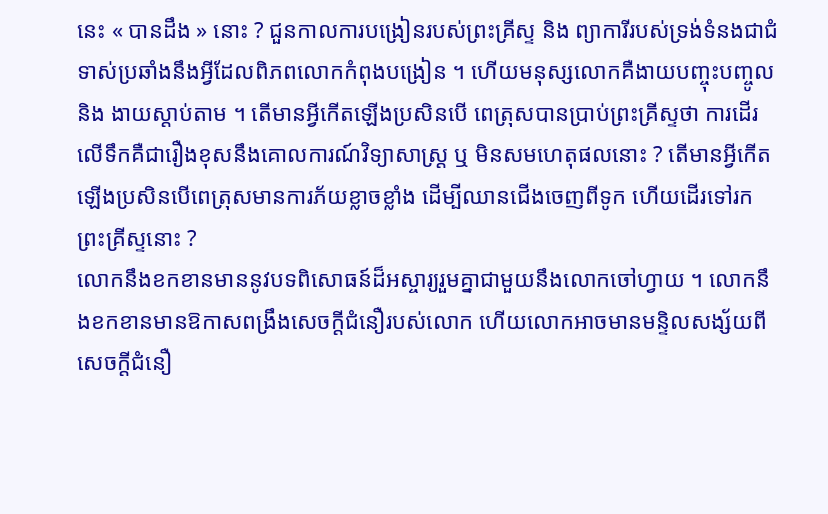នេះ « បានដឹង » នោះ ? ជួនកាលការបង្រៀនរបស់ព្រះគ្រីស្ទ និង ព្យាការីរបស់ទ្រង់ទំនងជាជំទាស់ប្រឆាំងនឹងអ្វីដែលពិភពលោកកំពុងបង្រៀន ។ ហើយមនុស្សលោកគឺងាយបញ្ចុះបញ្ចូល និង ងាយស្តាប់តាម ។ តើមានអ្វីកើតឡើងប្រសិនបើ ពេត្រុសបានប្រាប់ព្រះគ្រីស្ទថា ការដើរលើទឹកគឺជារឿងខុសនឹងគោលការណ៍វិទ្យាសាស្ត្រ ឬ មិនសមហេតុផលនោះ ? តើមានអ្វីកើតឡើងប្រសិនបើពេត្រុសមានការភ័យខ្លាចខ្លាំង ដើម្បីឈានជើងចេញពីទូក ហើយដើរទៅរកព្រះគ្រីស្ទនោះ ?
លោកនឹងខកខានមាននូវបទពិសោធន៍ដ៏អស្ចារ្យរួមគ្នាជាមួយនឹងលោកចៅហ្វាយ ។ លោកនឹងខកខានមានឱកាសពង្រឹងសេចក្តីជំនឿរបស់លោក ហើយលោកអាចមានមន្ទិលសង្ស័យពីសេចក្តីជំនឿ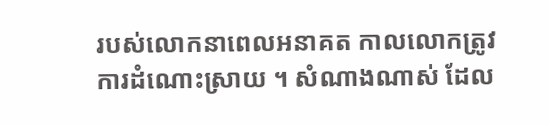របស់លោកនាពេលអនាគត កាលលោកត្រូវការដំណោះស្រាយ ។ សំណាងណាស់ ដែល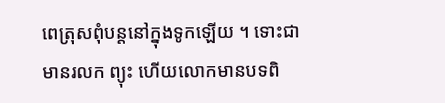ពេត្រុសពុំបន្តនៅក្នុងទូកឡើយ ។ ទោះជាមានរលក ព្យុះ ហើយលោកមានបទពិ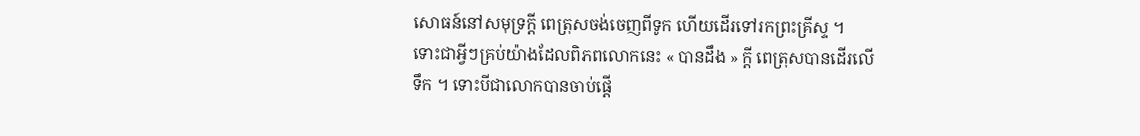សោធន៍នៅសមុទ្រក្តី ពេត្រុសចង់ចេញពីទូក ហើយដើរទៅរកព្រះគ្រីស្ទ ។ ទោះជាអ្វីៗគ្រប់យ៉ាងដែលពិភពលោកនេះ « បានដឹង » ក្តី ពេត្រុសបានដើរលើទឹក ។ ទោះបីជាលោកបានចាប់ផ្តើ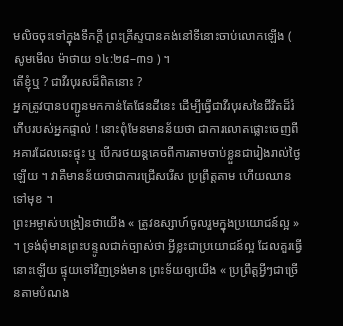មលិចចុះទៅក្នុងទឹកក្តី ព្រះគ្រីស្ទបានគង់នៅទីនោះចាប់លោកឡើង ( សូមមើល ម៉ាថាយ ១៤:២៨–៣១ ) ។
តើខ្ញុំឬ ? ជាវីរបុរសដ៏ពិតនោះ ?
អ្នកត្រូវបានបញ្ជូនមកកាន់តែផែនដីនេះ ដើម្បីធ្វើជាវីរបុរសនៃជីវិតដ៏រំភើបរបស់អ្នកផ្ទាល់ ! នោះពុំមែនមានន័យថា ជាការលោតផ្លោះចេញពីអគារដែលឆេះផ្ទុះ ឬ បើករថយន្តគេចពីការតាមចាប់ខ្លួនជារៀងរាល់ថ្ងៃឡើយ ។ វាគឺមានន័យថាជាការជ្រើសរើស ប្រព្រឹត្តតាម ហើយឈានទៅមុខ ។
ព្រះអម្ចាស់បង្រៀនថាយើង « ត្រូវឧស្សាហ៍ចូលរួមក្នុងប្រយោជន៍ល្អ » ។ ទ្រង់ពុំមានព្រះបន្ទូលជាក់ច្បាស់ថា អ្វីខ្លះជាប្រយោជន៍ល្អ ដែលគួរធ្វើនោះឡើយ ផ្ទុយទៅវិញទ្រង់មាន ព្រះទ័យឲ្យយើង « ប្រព្រឹត្តអ្វីៗជាច្រើនតាមបំណង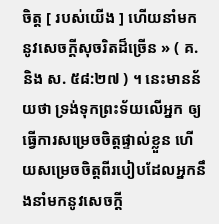ចិត្ត [ របស់យើង ] ហើយនាំមកនូវសេចក្ដីសុចរិតដ៏ច្រើន » ( គ. និង ស. ៥៨:២៧ ) ។ នេះមានន័យថា ទ្រង់ទុកព្រះទ័យលើអ្នក ឲ្យធ្វើការសម្រេចចិត្តផ្ទាល់ខ្លួន ហើយសម្រេចចិត្តពីរបៀបដែលអ្នកនឹងនាំមកនូវសេចក្តី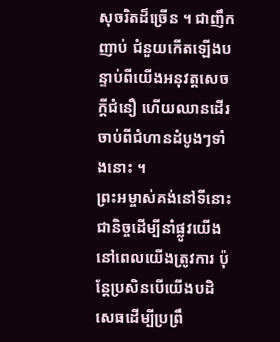សុចរិតដ៏ច្រើន ។ ជាញឹកញាប់ ជំនួយកើតឡើងបន្ទាប់ពីយើងអនុវត្តសេចក្តីជំនឿ ហើយឈានដើរចាប់ពីជំហានដំបូងៗទាំងនោះ ។
ព្រះអម្ចាស់គង់នៅទីនោះជានិច្ចដើម្បីនាំផ្លូវយើង នៅពេលយើងត្រូវការ ប៉ុន្តែប្រសិនបើយើងបដិសេធដើម្បីប្រព្រឹ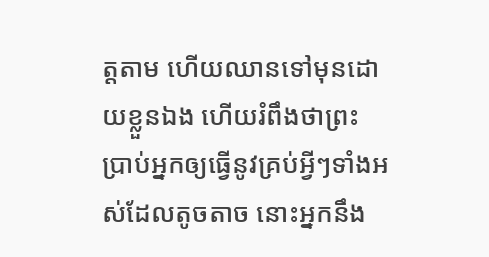ត្តតាម ហើយឈានទៅមុនដោយខ្លួនឯង ហើយរំពឹងថាព្រះប្រាប់អ្នកឲ្យធ្វើនូវគ្រប់អ្វីៗទាំងអស់ដែលតូចតាច នោះអ្នកនឹង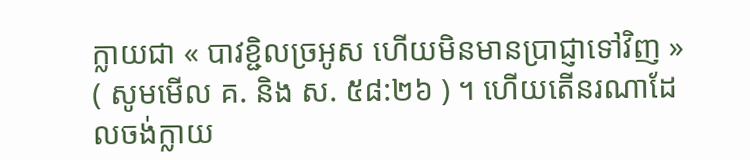ក្លាយជា « បាវខ្ជិលច្រអូស ហើយមិនមានប្រាជ្ញាទៅវិញ » ( សូមមើល គ. និង ស. ៥៨:២៦ ) ។ ហើយតើនរណាដែលចង់ក្លាយ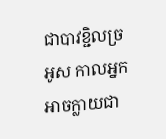ជាបាវខ្ជិលច្រអូស កាលអ្នកអាចក្លាយជា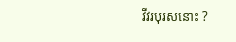វីវរបុរសនោះ ?